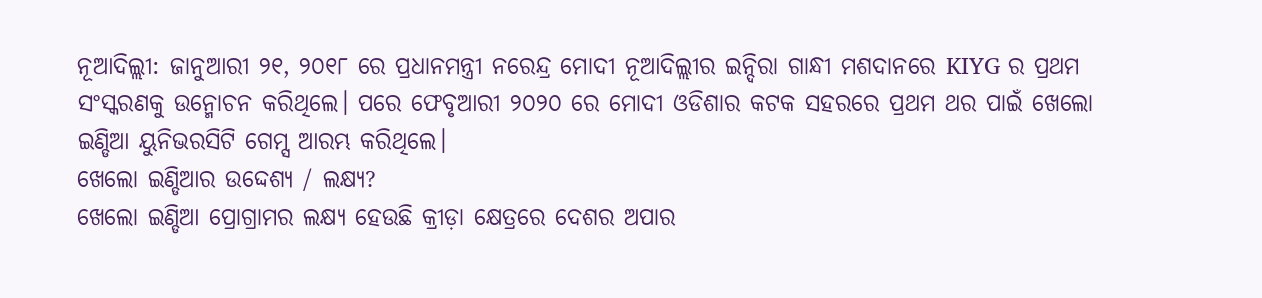ନୂଆଦିଲ୍ଲୀ: ଜାନୁଆରୀ ୨୧, ୨୦୧୮ ରେ ପ୍ରଧାନମନ୍ତ୍ରୀ ନରେନ୍ଦ୍ର ମୋଦୀ ନୂଆଦିଲ୍ଲୀର ଇନ୍ଦିରା ଗାନ୍ଧୀ ମଶଦାନରେ KIYG ର ପ୍ରଥମ ସଂସ୍କରଣକୁ ଉନ୍ମୋଚନ କରିଥିଲେ। ପରେ ଫେବୃଆରୀ ୨୦୨୦ ରେ ମୋଦୀ ଓଡିଶାର କଟକ ସହରରେ ପ୍ରଥମ ଥର ପାଇଁ ଖେଲୋ ଇଣ୍ଡିଆ ୟୁନିଭରସିଟି ଗେମ୍ସ ଆରମ୍ଭ କରିଥିଲେ।
ଖେଲୋ ଇଣ୍ଡିଆର ଉଦ୍ଦେଶ୍ୟ / ଲକ୍ଷ୍ୟ?
ଖେଲୋ ଇଣ୍ଡିଆ ପ୍ରୋଗ୍ରାମର ଲକ୍ଷ୍ୟ ହେଉଛି କ୍ରୀଡ଼ା କ୍ଷେତ୍ରରେ ଦେଶର ଅପାର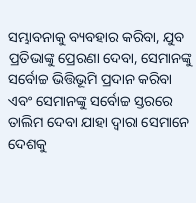ସମ୍ଭାବନାକୁ ବ୍ୟବହାର କରିବା, ଯୁବ ପ୍ରତିଭାଙ୍କୁ ପ୍ରେରଣା ଦେବା, ସେମାନଙ୍କୁ ସର୍ବୋଚ୍ଚ ଭିତ୍ତିଭୂମି ପ୍ରଦାନ କରିବା ଏବଂ ସେମାନଙ୍କୁ ସର୍ବୋଚ୍ଚ ସ୍ତରରେ ତାଲିମ ଦେବା ଯାହା ଦ୍ୱାରା ସେମାନେ ଦେଶକୁ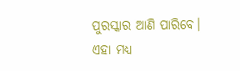ପୁରସ୍କାର ଆଣି ପାରିବେ। ଏହା ମଧ୍ୟ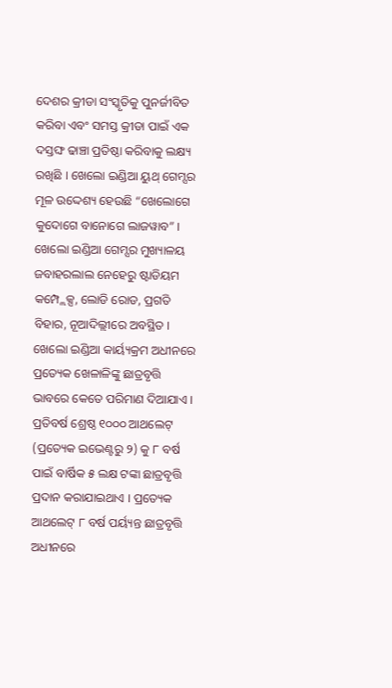ଦେଶର କ୍ରୀଡା ସଂସ୍କୃତିକୁ ପୁନର୍ଜୀବିତ କରିବା ଏବଂ ସମସ୍ତ କ୍ରୀଡା ପାଇଁ ଏକ ଦସ୍ତଙ୍ଘ ଢାଞ୍ଚା ପ୍ରତିଷ୍ଠା କରିବାକୁ ଲକ୍ଷ୍ୟ ରଖିଛି । ଖେଲୋ ଇଣ୍ଡିଆ ୟୁଥ୍ ଗେମ୍ସର ମୂଳ ଉଦ୍ଦେଶ୍ୟ ହେଉଛି “ଖେଲୋଗେ କୁଦୋଗେ ବାନୋଗେ ଲାଜୱାବ” ।
ଖେଲୋ ଇଣ୍ଡିଆ ଗେମ୍ସର ମୁଖ୍ୟାଳୟ ଜବାହରଲାଲ ନେହେରୁ ଷ୍ଟାଡିୟମ କମ୍ପ୍ଲେକ୍ସ, ଲୋଡି ରୋଡ, ପ୍ରଗତି ବିହାର, ନୂଆଦିଲ୍ଲୀରେ ଅବସ୍ଥିତ । ଖେଲୋ ଇଣ୍ଡିଆ କାର୍ୟ୍ୟକ୍ରମ ଅଧୀନରେ ପ୍ରତ୍ୟେକ ଖେଳାଳିଙ୍କୁ ଛାତ୍ରବୃତ୍ତି ଭାବରେ କେତେ ପରିମାଣ ଦିଆଯାଏ । ପ୍ରତିବର୍ଷ ଶ୍ରେଷ୍ଠ ୧୦୦୦ ଆଥଲେଟ୍ (ପ୍ରତ୍ୟେକ ଇଭେଣ୍ଟରୁ ୨) କୁ ୮ ବର୍ଷ ପାଇଁ ବାର୍ଷିକ ୫ ଲକ୍ଷ ଟଙ୍କା ଛାତ୍ରବୃତ୍ତି ପ୍ରଦାନ କରାଯାଇଥାଏ । ପ୍ରତ୍ୟେକ ଆଥଲେଟ୍ ୮ ବର୍ଷ ପର୍ୟ୍ୟନ୍ତ ଛାତ୍ରବୃତ୍ତି ଅଧୀନରେ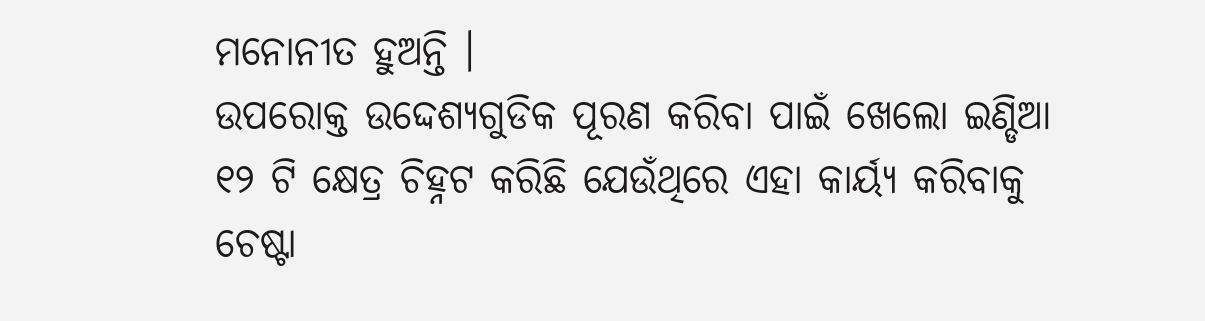ମନୋନୀତ ହୁଅନ୍ତି ।
ଉପରୋକ୍ତ ଉଦ୍ଦେଶ୍ୟଗୁଡିକ ପୂରଣ କରିବା ପାଇଁ ଖେଲୋ ଇଣ୍ଡିଆ ୧୨ ଟି କ୍ଷେତ୍ର ଚିହ୍ନଟ କରିଛି ଯେଉଁଥିରେ ଏହା କାର୍ୟ୍ୟ କରିବାକୁ ଚେଷ୍ଟା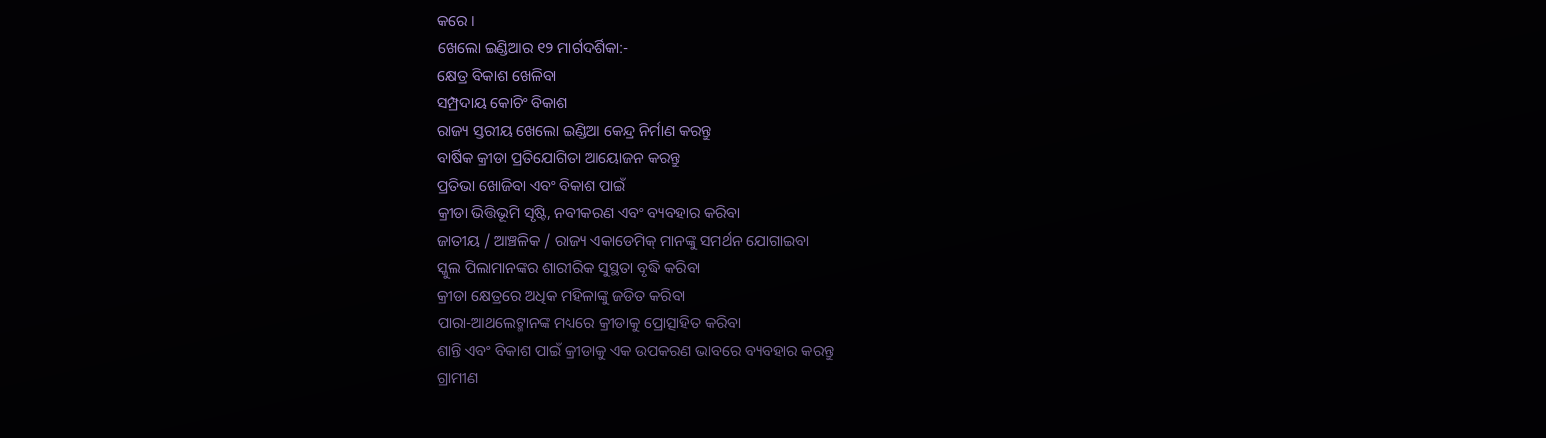କରେ ।
ଖେଲୋ ଇଣ୍ଡିଆର ୧୨ ମାର୍ଗଦର୍ଶିକା:-
କ୍ଷେତ୍ର ବିକାଶ ଖେଳିବା
ସମ୍ପ୍ରଦାୟ କୋଚିଂ ବିକାଶ
ରାଜ୍ୟ ସ୍ତରୀୟ ଖେଲୋ ଇଣ୍ଡିଆ କେନ୍ଦ୍ର ନିର୍ମାଣ କରନ୍ତୁ
ବାର୍ଷିକ କ୍ରୀଡା ପ୍ରତିଯୋଗିତା ଆୟୋଜନ କରନ୍ତୁ
ପ୍ରତିଭା ଖୋଜିବା ଏବଂ ବିକାଶ ପାଇଁ
କ୍ରୀଡା ଭିତ୍ତିଭୂମି ସୃଷ୍ଟି, ନବୀକରଣ ଏବଂ ବ୍ୟବହାର କରିବା
ଜାତୀୟ / ଆଞ୍ଚଳିକ / ରାଜ୍ୟ ଏକାଡେମିକ୍ ମାନଙ୍କୁ ସମର୍ଥନ ଯୋଗାଇବା
ସ୍କୁଲ ପିଲାମାନଙ୍କର ଶାରୀରିକ ସୁସ୍ଥତା ବୃଦ୍ଧି କରିବା
କ୍ରୀଡା କ୍ଷେତ୍ରରେ ଅଧିକ ମହିଳାଙ୍କୁ ଜଡିତ କରିବା
ପାରା-ଆଥଲେଟ୍ମାନଙ୍କ ମଧ୍ୟରେ କ୍ରୀଡାକୁ ପ୍ରୋତ୍ସାହିତ କରିବା
ଶାନ୍ତି ଏବଂ ବିକାଶ ପାଇଁ କ୍ରୀଡାକୁ ଏକ ଉପକରଣ ଭାବରେ ବ୍ୟବହାର କରନ୍ତୁ
ଗ୍ରାମୀଣ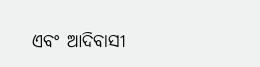ଏବଂ ଆଦିବାସୀ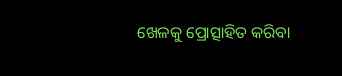ଖେଳକୁ ପ୍ରୋତ୍ସାହିତ କରିବା